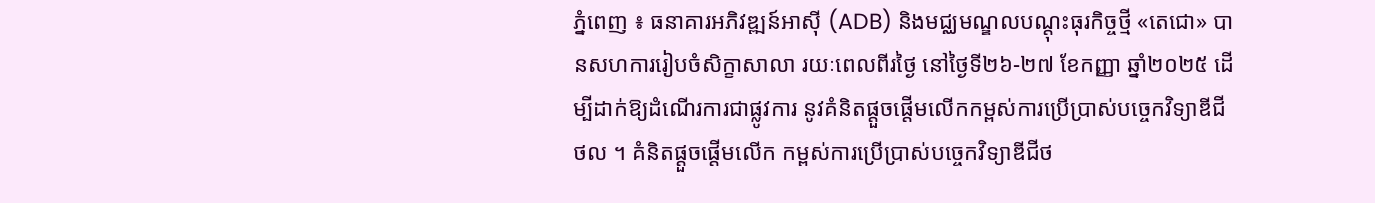ភ្នំពេញ ៖ ធនាគារអភិវឌ្ឍន៍អាស៊ី (ADB) និងមជ្ឈមណ្ឌលបណ្តុះធុរកិច្ចថ្មី «តេជោ» បានសហការរៀបចំសិក្ខាសាលា រយៈពេលពីរថ្ងៃ នៅថ្ងៃទី២៦-២៧ ខែកញ្ញា ឆ្នាំ២០២៥ ដើម្បីដាក់ឱ្យដំណើរការជាផ្លូវការ នូវគំនិតផ្តួចផ្តើមលើកកម្ពស់ការប្រើប្រាស់បច្ចេកវិទ្យាឌីជីថល ។ គំនិតផ្តួចផ្តើមលើក កម្ពស់ការប្រើប្រាស់បច្ចេកវិទ្យាឌីជីថ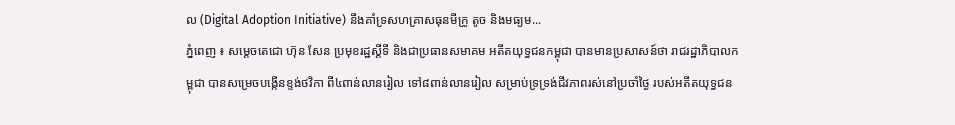ល (Digital Adoption Initiative) នឹងគាំទ្រសហគ្រាសធុនមីក្រូ តូច និងមធ្យម...
ភ្នំពេញ ៖ សម្តេចតេជោ ហ៊ុន សែន ប្រមុខរដ្ឋស្តីទី និងជាប្រធានសមាគម អតីតយុទ្ធជនកម្ពុជា បានមានប្រសាសន៍ថា រាជរដ្ឋាភិបាលកម្ពុជា បានសម្រេចបង្កើនខ្ទង់ថវិកា ពី៤ពាន់លានរៀល ទៅ៨ពាន់លានរៀល សម្រាប់ទ្រទ្រង់ជីវភាពរស់នៅប្រចាំថ្ងៃ របស់អតីតយុទ្ធជន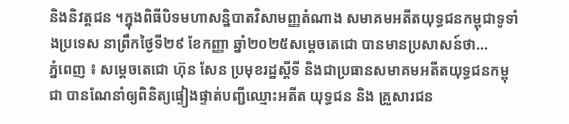និងនិវត្តជន ។ក្នុងពិធីបិទមហាសន្និបាតវិសាមញ្ញតំណាង សមាគមអតីតយុទ្ធជនកម្ពុជាទូទាំងប្រទេស នាព្រឹកថ្ងៃទី២៩ ខែកញ្ញា ឆ្នាំ២០២៥សម្តេចតេជោ បានមានប្រសាសន៍ថា...
ភ្នំពេញ ៖ សម្តេចតេជោ ហ៊ុន សែន ប្រមុខរដ្ឋស្តីទី និងជាប្រធានសមាគមអតីតយុទ្ធជនកម្ពុជា បានណែនាំឲ្យពិនិត្យផ្ទៀងផ្ទាត់បញ្ជីឈ្មោះអតីត យុទ្ធជន និង គ្រួសារជន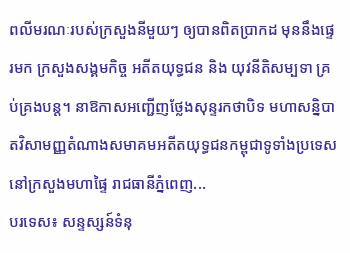ពលីមរណៈរបស់ក្រសួងនីមួយៗ ឲ្យបានពិតប្រាកដ មុននឹងផ្ទេរមក ក្រសួងសង្គមកិច្ច អតីតយុទ្ធជន និង យុវនីតិសម្បទា គ្រប់គ្រងបន្ត។ នាឱកាសអញ្ជើញថ្លែងសុន្ទរកថាបិទ មហាសន្និបាតវិសាមញ្ញតំណាងសមាគមអតីតយុទ្ធជនកម្ពុជាទូទាំងប្រទេស នៅក្រសួងមហាផ្ទៃ រាជធានីភ្នំពេញ...
បរទេស៖ សន្ទស្សន៍ទំនុ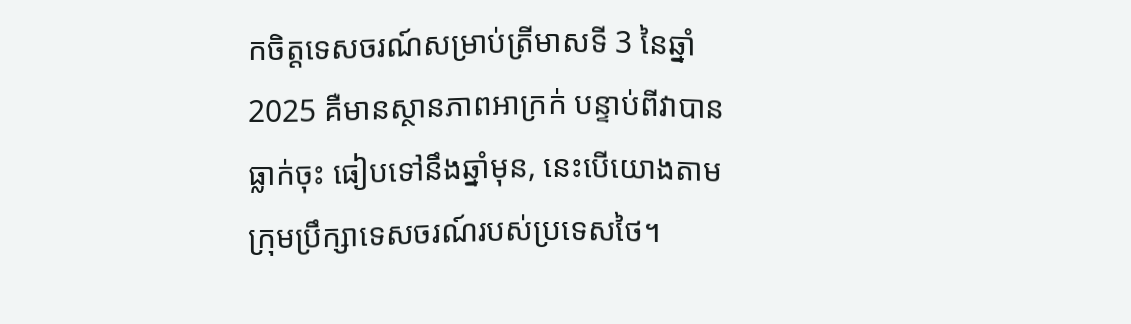កចិត្តទេសចរណ៍សម្រាប់ត្រីមាសទី 3 នៃឆ្នាំ 2025 គឺមានស្ថានភាពអាក្រក់ បន្ទាប់ពីវាបានធ្លាក់ចុះ ធៀបទៅនឹងឆ្នាំមុន, នេះបើយោងតាមក្រុមប្រឹក្សាទេសចរណ៍របស់ប្រទេសថៃ។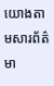យោងតាមសារព័ត៌មា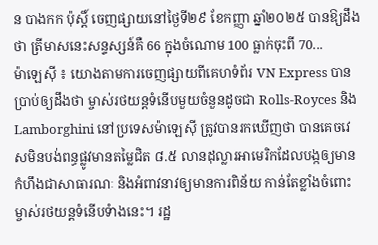ន បាងកក ប៉ុស្តិ៍ ចេញផ្សាយនៅថ្ងៃទី២៩ ខែកញ្ញា ឆ្នាំ២០២៥ បានឱ្យដឹងថា ត្រីមាសនេះសន្ទស្សន៍គឺ 66 ក្នុងចំណោម 100 ធ្លាក់ចុះពី 70...
ម៉ាឡេស៊ី ៖ យោងតាមការចេញផ្សាយពីគេហទំព័រ VN Express បានប្រាប់ឲ្យដឹងថា ម្ចាស់រថយន្តទំនើបមួយចំនួនដូចជា Rolls-Royces និង Lamborghini នៅប្រទេសម៉ាឡេស៊ី ត្រូវបានរកឃើញថា បានគេចវេសមិនបង់ពន្ធផ្លូវមានតម្លៃជិត ៨.៥ លានដុល្លារអាមេរិកដែលបង្កឲ្យមានកំហឹងជាសាធារណៈ និងអំពាវនាវឲ្យមានការពិន័យ កាន់តែខ្លាំងចំពោះម្ចាស់រថយន្តទំនើបទំាងនេះ។ រដ្ឋ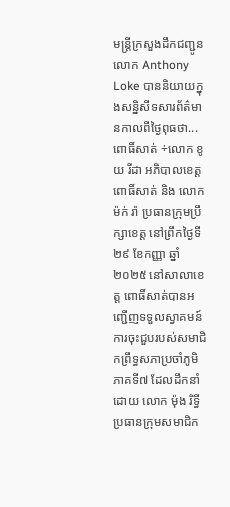មន្ត្រីក្រសួងដឹកជញ្ជូន លោក Anthony Loke បាននិយាយក្នុងសន្និសីទសារព័ត៌មានកាលពីថ្ងៃពុធថា...
ពោធិ៍សាត់ ÷លោក ខូយ រីដា អភិបាលខេត្តពោធិ៍សាត់ និង លោក ម៉ក់ រ៉ា ប្រធានក្រុមប្រឹក្សាខេត្ត នៅព្រឹកថ្ងៃទី ២៩ ខែកញ្ញា ឆ្នាំ២០២៥ នៅសាលាខេត្ត ពោធិ៍សាត់បានអញ្ជេីញទទួលស្វាគមន៍ ការចុះជួបរបស់សមាជិកព្រឹទ្ធសភាប្រចាំភូមិភាគទី៧ ដែលដឹកនាំដោយ លោក ម៉ុង រិទ្ធី ប្រធានក្រុមសមាជិក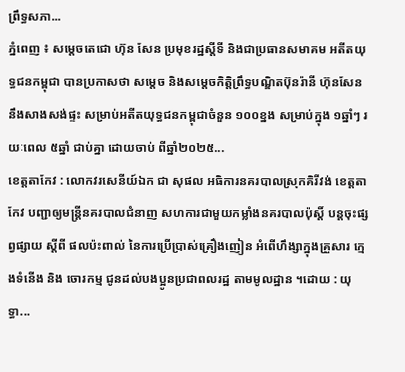ព្រឹទ្ធសភា...
ភ្នំពេញ ៖ សម្តេចតេជោ ហ៊ុន សែន ប្រមុខរដ្ឋស្តីទី និងជាប្រធានសមាគម អតីតយុទ្ធជនកម្ពុជា បានប្រកាសថា សម្តេច និងសម្តេចកិត្តិព្រឹទ្ធបណ្ឌិតប៊ុនរ៉ានី ហ៊ុនសែន នឹងសាងសង់ផ្ទះ សម្រាប់អតីតយុទ្ធជនកម្ពុជាចំនួន ១០០ខ្នង សម្រាប់ក្នុង ១ឆ្នាំៗ រយៈពេល ៥ឆ្នាំ ជាប់គ្នា ដោយចាប់ ពីឆ្នាំ២០២៥...
ខេត្តតាកែវ : លោកវរសេនីយ៍ឯក ជា សុផល អធិការនគរបាលស្រុកគិរីវង់ ខេត្តតាកែវ បញ្ជាឲ្យមន្ត្រីនគរបាលជំនាញ សហការជាមួយកម្លាំងនគរបាលប៉ុស្តិ៍ បន្តចុះផ្សព្វផ្សាយ ស្តីពី ផលប៉ះពាល់ នៃការប្រើប្រាស់គ្រឿងញៀន អំពើហឹង្សាក្នុងគ្រួសារ ក្មេងទំនើង និង ចោរកម្ម ជូនដល់បងប្អូនប្រជាពលរដ្ឋ តាមមូលដ្ឋាន ។ដោយ : យុទ្ធា...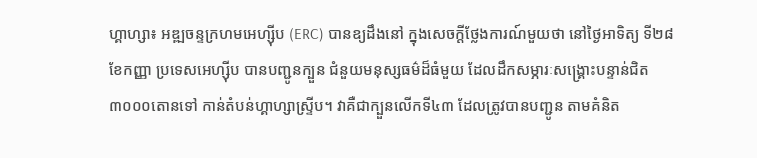ហ្គាហ្សា៖ អឌ្ឍចន្ទក្រហមអេហ្ស៊ីប (ERC) បានឧ្យដឹងនៅ ក្នុងសេចក្តីថ្លែងការណ៍មួយថា នៅថ្ងៃអាទិត្យ ទី២៨ ខែកញ្ញា ប្រទេសអេហ្ស៊ីប បានបញ្ជូនក្បួន ជំនួយមនុស្សធម៌ដ៏ធំមួយ ដែលដឹកសម្ភារៈសង្គ្រោះបន្ទាន់ជិត ៣០០០តោនទៅ កាន់តំបន់ហ្គាហ្សាស្ទ្រីប។ វាគឺជាក្បួនលើកទី៤៣ ដែលត្រូវបានបញ្ជូន តាមគំនិត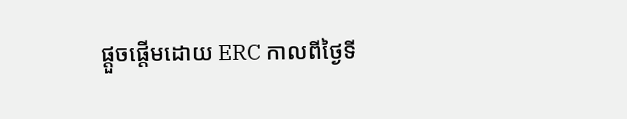ផ្តួចផ្តើមដោយ ERC កាលពីថ្ងៃទី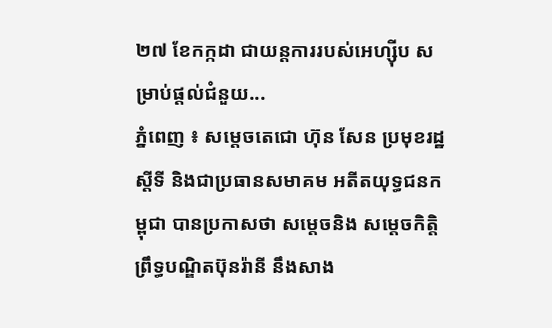២៧ ខែកក្កដា ជាយន្តការរបស់អេហ្ស៊ីប សម្រាប់ផ្តល់ជំនួយ...
ភ្នំពេញ ៖ សម្តេចតេជោ ហ៊ុន សែន ប្រមុខរដ្ឋស្តីទី និងជាប្រធានសមាគម អតីតយុទ្ធជនកម្ពុជា បានប្រកាសថា សម្តេចនិង សម្តេចកិត្តិព្រឹទ្ធបណ្ឌិតប៊ុនរ៉ានី នឹងសាង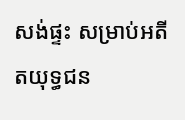សង់ផ្ទះ សម្រាប់អតីតយុទ្ធជន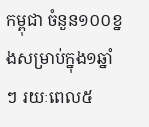កម្ពុជា ចំនួន១០០ខ្នងសម្រាប់ក្នុង១ឆ្នាំៗ រយៈពេល៥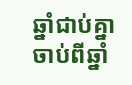ឆ្នាំជាប់គ្នា ចាប់ពីឆ្នាំ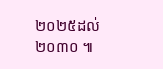២០២៥ដល់២០៣០ ៕